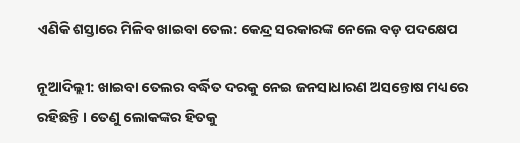ଏଣିକି ଶସ୍ତାରେ ମିଳିବ ଖାଇବା ତେଲ: କେନ୍ଦ୍ର ସରକାରଙ୍କ ନେଲେ ବଡ଼ ପଦକ୍ଷେପ

ନୂଆଦିଲ୍ଲୀ: ଖାଇବା ତେଲର ବର୍ଦ୍ଧିତ ଦରକୁ ନେଇ ଜନସାଧାରଣ ଅସନ୍ତୋଷ ମଧ୍ୟରେ ରହିଛନ୍ତି । ତେଣୁ ଲୋକଙ୍କର ହିତକୁ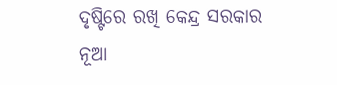ଦୃଷ୍ଟିରେ ରଖି କେନ୍ଦ୍ର ସରକାର ନୂଆ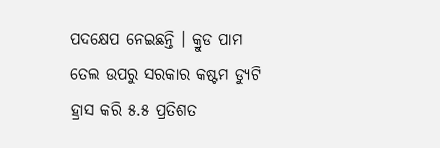ପଦକ୍ଷେପ ନେଇଛନ୍ତି । କ୍ରୁଡ ପାମ ତେଲ ଉପରୁ ସରକାର କଷ୍ଟମ ଡ୍ୟୁଟି ହ୍ରାସ କରି ୫.୫ ପ୍ରତିଶତ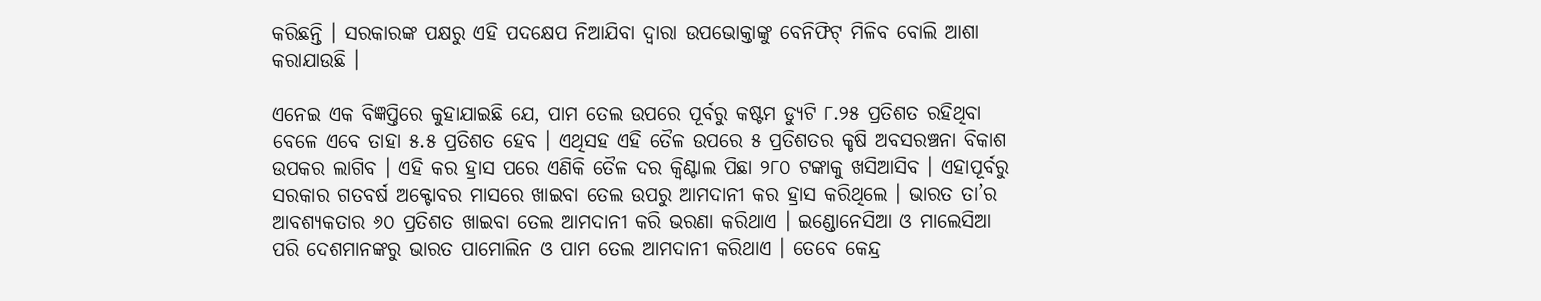କରିଛନ୍ତି । ସରକାରଙ୍କ ପକ୍ଷରୁ ଏହି ପଦକ୍ଷେପ ନିଆଯିବା ଦ୍ୱାରା ଉପଭୋକ୍ତାଙ୍କୁ ବେନିଫିଟ୍ ମିଳିବ ବୋଲି ଆଶା କରାଯାଉଛି ।

ଏନେଇ ଏକ ବିଜ୍ଞପ୍ତିରେ କୁହାଯାଇଛି ଯେ, ପାମ ତେଲ ଉପରେ ପୂର୍ବରୁ କଷ୍ଟମ ଡ୍ୟୁଟି ୮.୨୫ ପ୍ରତିଶତ ରହିଥିବା ବେଳେ ଏବେ ତାହା ୫.୫ ପ୍ରତିଶତ ହେବ । ଏଥିସହ ଏହି ତୈଳ ଉପରେ ୫ ପ୍ରତିଶତର କୃଷି ଅବସରଞ୍ଚନା ବିକାଶ ଉପକର ଲାଗିବ । ଏହି କର ହ୍ରାସ ପରେ ଏଣିକି ତୈଳ ଦର କ୍ୱିଣ୍ଟାଲ ପିଛା ୨୮୦ ଟଙ୍କାକୁ ଖସିଆସିବ । ଏହାପୂର୍ବରୁ ସରକାର ଗତବର୍ଷ ଅକ୍ଟୋବର ମାସରେ ଖାଇବା ତେଲ ଉପରୁ ଆମଦାନୀ କର ହ୍ରାସ କରିଥିଲେ । ଭାରତ ତା’ର ଆବଶ୍ୟକତାର ୬୦ ପ୍ରତିଶତ ଖାଇବା ତେଲ ଆମଦାନୀ କରି ଭରଣା କରିଥାଏ । ଇଣ୍ଡୋନେସିଆ ଓ ମାଲେସିଆ ପରି ଦେଶମାନଙ୍କରୁ ଭାରତ ପାମୋଲିନ ଓ ପାମ ତେଲ ଆମଦାନୀ କରିଥାଏ । ତେବେ କେନ୍ଦ୍ର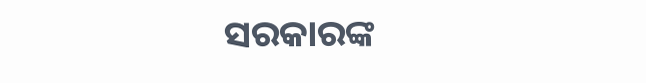ସରକାରଙ୍କ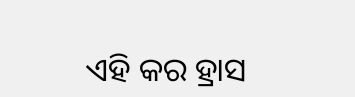ଏହି କର ହ୍ରାସ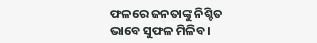ଫଳରେ ଜନତାଙ୍କୁ ନିଶ୍ଚିତ ଭାବେ ସୁଫଳ ମିଳିବ ।